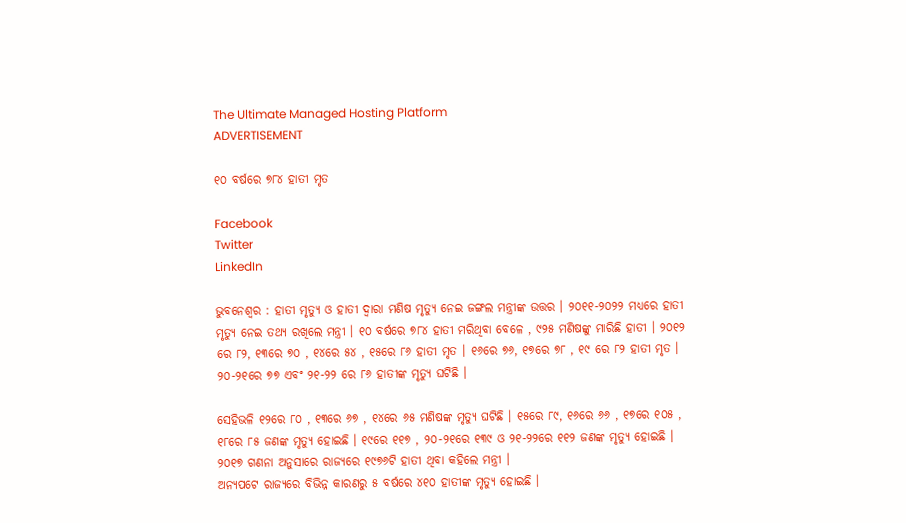The Ultimate Managed Hosting Platform
ADVERTISEMENT

୧୦ ବର୍ଷରେ ୭୮୪ ହାତୀ ମୃତ

Facebook
Twitter
LinkedIn

ଭୁବନେଶ୍ୱର : ହାତୀ ମୃତ୍ୟୁ ଓ ହାତୀ ଦ୍ୱାରା ମଣିଷ ମୃତ୍ୟୁ ନେଇ ଜଙ୍ଗଲ ମନ୍ତ୍ରୀଙ୍କ ଉତ୍ତର । ୨୦୧୧-୨୦୨୨ ମଧ୍ୟରେ ହାତୀ ମୃତ୍ୟୁ ନେଇ ତଥ୍ୟ ରଖିଲେ ମନ୍ତ୍ରୀ । ୧୦ ବର୍ଷରେ ୭୮୪ ହାତୀ ମରିଥିବା ବେଳେ , ୯୨୫ ମଣିଷଙ୍କୁ ମାରିଛି ହାତୀ । ୨୦୧୨ ରେ ୮୨, ୧୩ରେ ୭୦ , ୧୪ରେ ୫୪ , ୧୫ରେ ୮୬ ହାତୀ ମୃତ । ୧୬ରେ ୭୬, ୧୭ରେ ୭୮ , ୧୯ ରେ ୮୨ ହାତୀ ମୃତ । ୨୦-୨୧ରେ ୭୭ ଏବଂ ୨୧-୨୨ ରେ ୮୬ ହାତୀଙ୍କ ମୃତ୍ୟୁ ଘଟିଛି ।

ସେହିଭଳି ୧୨ରେ ୮୦ , ୧୩ରେ ୬୭ , ୧୪ରେ ୬୫ ମଣିଷଙ୍କ ମୃତ୍ୟୁ ଘଟିଛି । ୧୫ରେ ୮୯, ୧୬ରେ ୬୬ , ୧୭ରେ ୧୦୫ , ୧୮ରେ ୮୫ ଜଣଙ୍କ ମୃତ୍ୟୁ ହୋଇଛି । ୧୯ରେ ୧୧୭ , ୨୦-୨୧ରେ ୧୩୯ ଓ ୨୧-୨୨ରେ ୧୧୨ ଜଣଙ୍କ ମୃତ୍ୟୁ ହୋଇଛି । ୨୦୧୭ ଗଣନା ଅନୁସାରେ ରାଜ୍ୟରେ ୧୯୭୬ଟି ହାତୀ ଥିବା କହିଲେ ମନ୍ତ୍ରୀ ।
ଅନ୍ୟପଟେ ରାଜ୍ୟରେ ବିଭିନ୍ନ କାରଣରୁ ୫ ବର୍ଷରେ ୪୧୦ ହାତୀଙ୍କ ମୃତ୍ୟୁ ହୋଇଛି ।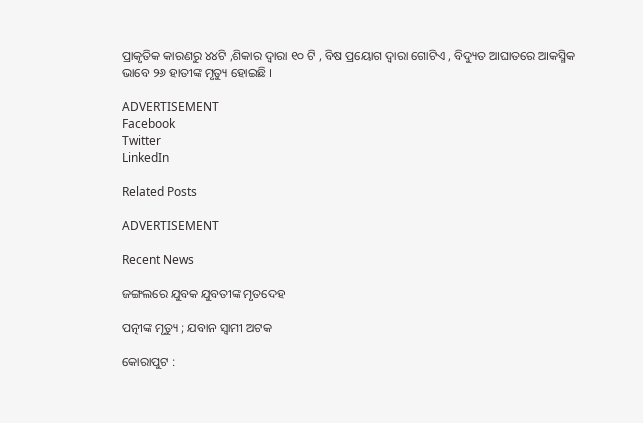ପ୍ରାକୃତିକ କାରଣରୁ ୪୪ଟି ,ଶିକାର ଦ୍ୱାରା ୧୦ ଟି , ବିଷ ପ୍ରୟୋଗ ଦ୍ୱାରା ଗୋଟିଏ , ବିଦ୍ୟୁତ ଆଘାତରେ ଆକସ୍ମିକ ଭାବେ ୨୬ ହାତୀଙ୍କ ମୃତ୍ୟୁ ହୋଇଛି ।

ADVERTISEMENT
Facebook
Twitter
LinkedIn

Related Posts

ADVERTISEMENT

Recent News

ଜଙ୍ଗଲରେ ଯୁବକ ଯୁବତୀଙ୍କ ମୃତଦେହ

ପତ୍ନୀଙ୍କ ମୃତ୍ୟୁ ; ଯବାନ ସ୍ୱାମୀ ଅଟକ

କୋରାପୁଟ :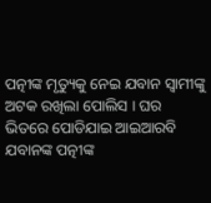ପତ୍ନୀଙ୍କ ମୃତ୍ୟୁକୁ ନେଇ ଯବାନ ସ୍ୱାମୀଙ୍କୁ ଅଟକ ରଖିଲା ପୋଲିସ । ଘର ଭିତରେ ପୋଡିଯାଇ ଆଇଆରବି ଯବାନଙ୍କ ପତ୍ନୀଙ୍କ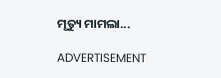ମୃତ୍ୟୁ ମାମଲା...

ADVERTISEMENT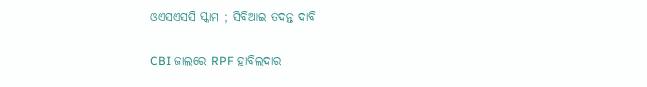ଓଏସଏସସି ସ୍କାମ ; ସିବିଆଇ ତଦନ୍ତ ଦାବି

CBI ଜାଲରେ RPF ହାବିଲଦାର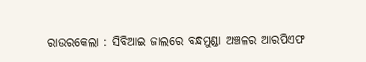ରାଉରକେଲା : ସିବିଆଇ ଜାଲରେ ବନ୍ଧମୁଣ୍ଡା ଅଞ୍ଚଳର ଆରପିଏଫ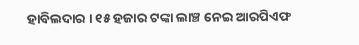ହାବିଲଦାର । ୧୫ ହଜାର ଟଙ୍କା ଲାଞ୍ଚ ନେଇ ଆରପିଏଫ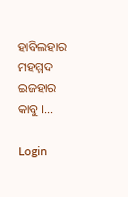ହାବିଲହାର ମହମ୍ମଦ ଇଜହାର କାବୁ ।...

Login